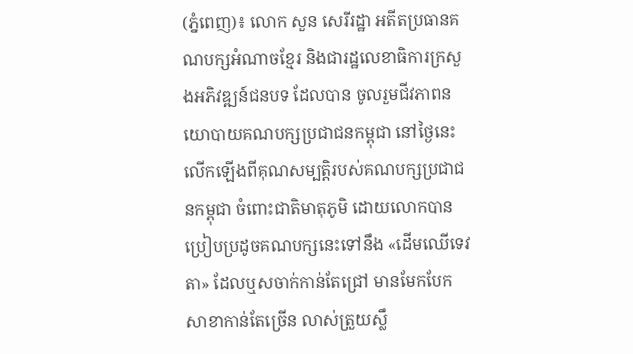(ភ្នំពេញ)៖ លោក សួន សេរីរដ្ឋា អតីតប្រធានគណបក្សអំណាចខ្មែរ និងជារដ្ឋលេខាធិការក្រសួងអភិវឌ្ឍន៍ជនបទ ដែលបាន ចូលរួមជីវភាពនយោបាយគណបក្សប្រជាជនកម្ពុជា នៅថ្ងៃនេះលើកឡើងពីគុណសម្បត្តិរបស់គណបក្សប្រជាជនកម្ពុជា ចំពោះជាតិមាតុភូមិ ដោយលោកបានប្រៀបប្រដូចគណបក្សនេះទៅនឹង «ដើមឈើទេវតា» ដែលឬសចាក់កាន់តែជ្រៅ មានមែកបែកសាខាកាន់តែច្រើន លាស់ត្រួយស្លឹ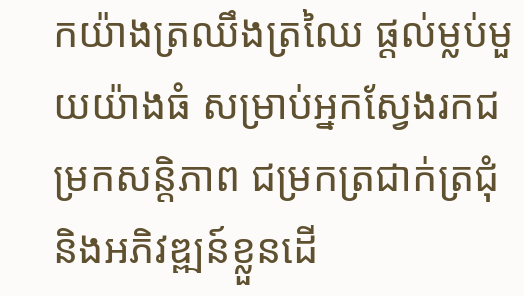កយ៉ាងត្រឈឹងត្រឈៃ ផ្តល់ម្លប់មួយយ៉ាងធំ សម្រាប់អ្នកស្វែងរកជម្រកសន្តិភាព ជម្រកត្រជាក់ត្រជុំ និងអភិវឌ្ឍន៍ខ្លួនដើ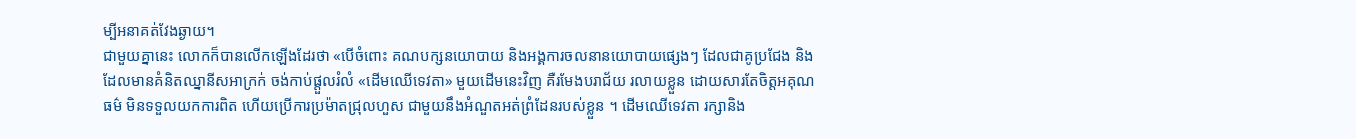ម្បីអនាគត់វែងឆ្ងាយ។
ជាមួយគ្នានេះ លោកក៏បានលើកឡើងដែរថា «បើចំពោះ គណបក្សនយោបាយ និងអង្គការចលនានយោបាយផ្សេងៗ ដែលជាគូប្រជែង និងដែលមានគំនិតឈ្នានីសអាក្រក់ ចង់កាប់ផ្តួលរំលំ «ដើមឈើទេវតា» មួយដើមនេះវិញ គឺរមែងបរាជ័យ រលាយខ្លួន ដោយសារតែចិត្តអគុណធម៌ មិនទទួលយកការពិត ហើយប្រើការប្រម៉ាតជ្រុលហួស ជាមួយនឹងអំណួតអត់ព្រំដែនរបស់ខ្លួន ។ ដើមឈើទេវតា រក្សានិង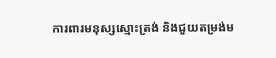ការពារមនុស្សស្មោះត្រង់ និងជួយតម្រង់ម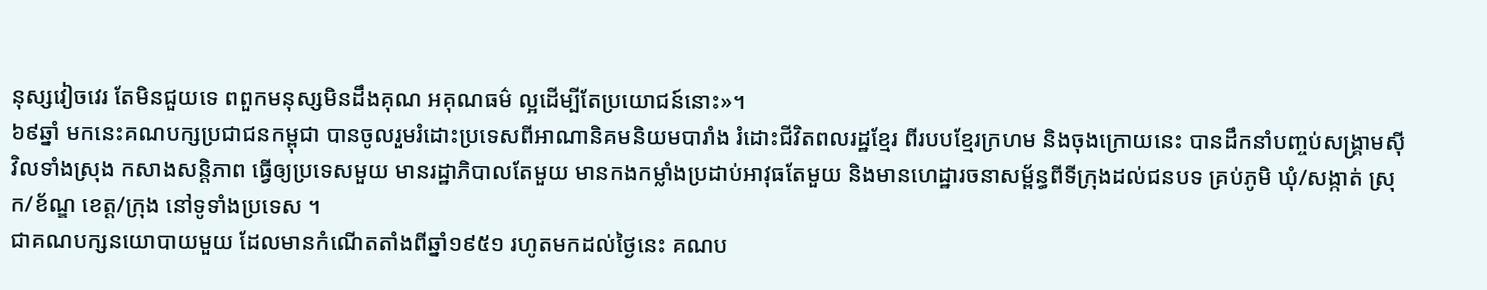នុស្សវៀចវេរ តែមិនជួយទេ ពពួកមនុស្សមិនដឹងគុណ អគុណធម៌ ល្អដើម្បីតែប្រយោជន៍នោះ»។
៦៩ឆ្នាំ មកនេះគណបក្សប្រជាជនកម្ពុជា បានចូលរួមរំដោះប្រទេសពីអាណានិគមនិយមបារាំង រំដោះជីវិតពលរដ្ឋខ្មែរ ពីរបបខ្មែរក្រហម និងចុងក្រោយនេះ បានដឹកនាំបញ្ចប់សង្គ្រាមស៊ីវិលទាំងស្រុង កសាងសន្តិភាព ធ្វើឲ្យប្រទេសមួយ មានរដ្ឋាភិបាលតែមួយ មានកងកម្លាំងប្រដាប់អាវុធតែមួយ និងមានហេដ្ឋារចនាសម្ព័ន្ធពីទីក្រុងដល់ជនបទ គ្រប់ភូមិ ឃុំ/សង្កាត់ ស្រុក/ខ័ណ្ឌ ខេត្ត/ក្រុង នៅទូទាំងប្រទេស ។
ជាគណបក្សនយោបាយមួយ ដែលមានកំណើតតាំងពីឆ្នាំ១៩៥១ រហូតមកដល់ថ្ងៃនេះ គណប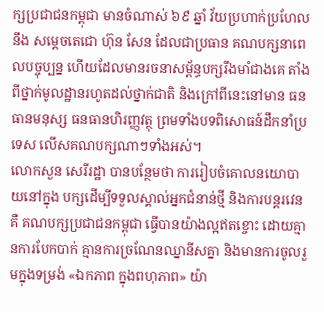ក្សប្រជាជនកម្ពុជា មានចំណាស់ ៦៩ ឆ្នាំ វ័យប្រហាក់ប្រហែលនឹង សម្តេចតេជោ ហ៊ុន សែន ដែលជាប្រធាន គណបក្សនាពេលបច្ចុប្បន្ន ហើយដែលមានរចនាសម្ព័ន្ធបក្សរឹងមាំជាងគេ តាំងពីថ្នាក់មូលដ្ឋានរហូតដល់ថ្នាក់ជាតិ និងក្រៅពីនេះនៅមាន ធនធានមនុស្ស ធនធានហិរញ្ញវត្ថុ ព្រមទាំងបទពិសោធន៍ដឹកនាំប្រទេស លើសគណបក្សណាៗទាំងអស់។
លោកសួន សេរីរដ្ឋា បានបន្ថែមថា ការរៀបចំគោលនយោបាយនៅក្នុង បក្សដើម្បីទទួលស្គាល់អ្នកជំនាន់ថ្មី និងការបន្តរវេន គឺ គណបក្សប្រជាជនកម្ពុជា ធ្វើបានយ៉ាងល្អឥតខ្ចោះ ដោយគ្មានការបែកបាក់ គ្មានការច្រណែនឈ្នានីសគ្នា និងមានការចូលរួមក្នុងទម្រង់ «ឯកភាព ក្នុងពហុភាព» យ៉ា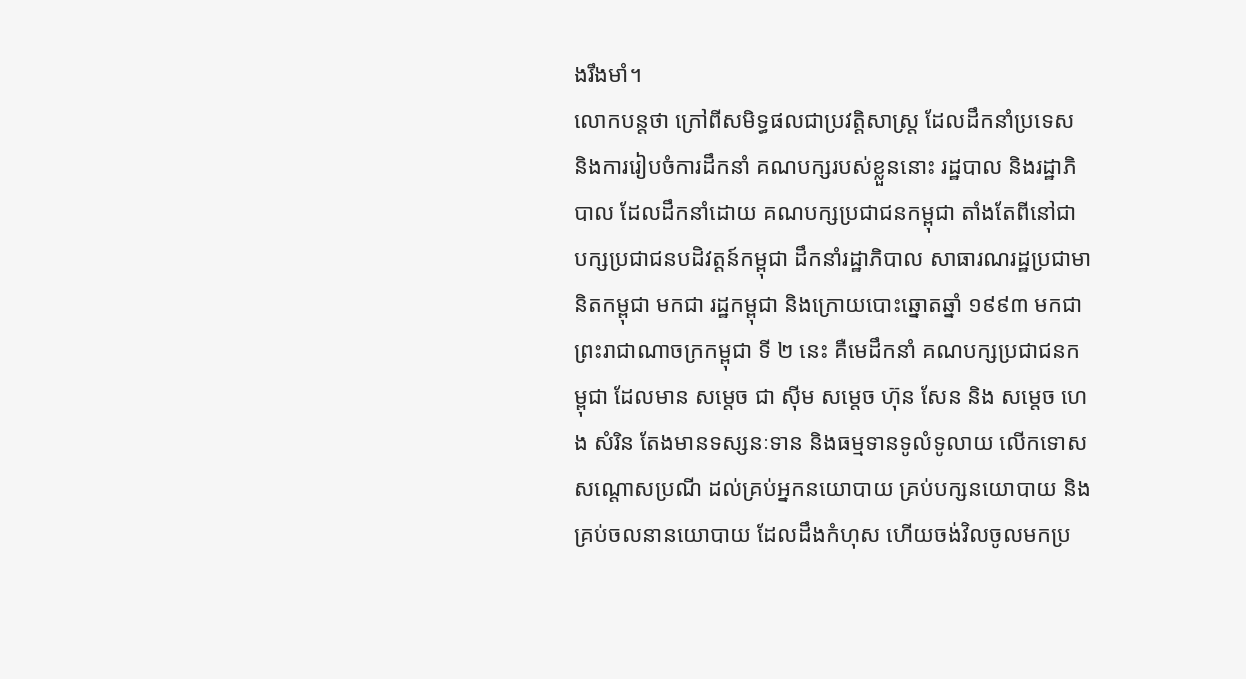ងរឹងមាំ។
លោកបន្តថា ក្រៅពីសមិទ្ធផលជាប្រវត្តិសាស្ត្រ ដែលដឹកនាំប្រទេស និងការរៀបចំការដឹកនាំ គណបក្សរបស់ខ្លួននោះ រដ្ឋបាល និងរដ្ឋាភិបាល ដែលដឹកនាំដោយ គណបក្សប្រជាជនកម្ពុជា តាំងតែពីនៅជា បក្សប្រជាជនបដិវត្តន៍កម្ពុជា ដឹកនាំរដ្ឋាភិបាល សាធារណរដ្ឋប្រជាមានិតកម្ពុជា មកជា រដ្ឋកម្ពុជា និងក្រោយបោះឆ្នោតឆ្នាំ ១៩៩៣ មកជា ព្រះរាជាណាចក្រកម្ពុជា ទី ២ នេះ គឺមេដឹកនាំ គណបក្សប្រជាជនកម្ពុជា ដែលមាន សម្តេច ជា ស៊ីម សម្តេច ហ៊ុន សែន និង សម្តេច ហេង សំរិន តែងមានទស្សនៈទាន និងធម្មទានទូលំទូលាយ លើកទោស សណ្តោសប្រណី ដល់គ្រប់អ្នកនយោបាយ គ្រប់បក្សនយោបាយ និងគ្រប់ចលនានយោបាយ ដែលដឹងកំហុស ហើយចង់វិលចូលមកប្រ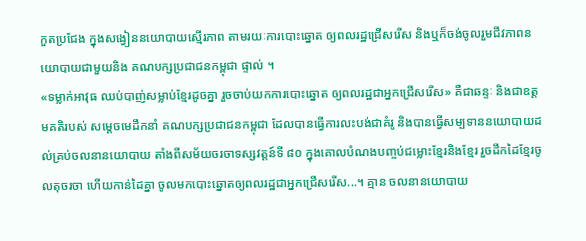កួតប្រជែង ក្នុងសង្វៀននយោបាយស្មើរភាព តាមរយៈការបោះឆ្នោត ឲ្យពលរដ្ឋជ្រើសរើស និងឬក៏ចង់ចូលរួមជីវភាពនយោបាយជាមួយនិង គណបក្សប្រជាជនកម្ពុជា ផ្ទាល់ ។
«ទម្លាក់អាវុធ ឈប់បាញ់សម្លាប់ខ្មែរដូចគ្នា រួចចាប់យកការបោះឆ្នោត ឲ្យពលរដ្ឋជាអ្នកជ្រើសរើស» គឺជាឆន្ទៈ និងជាឧត្តមគតិរបស់ សម្តេចមេដឹកនាំ គណបក្សប្រជាជនកម្ពុជា ដែលបានធ្វើការលះបង់ជាគំរូ និងបានធ្វើសម្បទាននយោបាយដល់គ្រប់ចលនានយោបាយ តាំងពីសម័យចរចាទស្សវត្តន៍ទី ៨០ ក្នុងគោលបំណងបញ្ចប់ជម្លោះខ្មែរនិងខ្មែរ រួចដឹកដៃខ្មែរចូលតុចរចា ហើយកាន់ដៃគ្នា ចូលមកបោះឆ្នោតឲ្យពលរដ្ឋជាអ្នកជ្រើសរើស...។ គ្មាន ចលនានយោបាយ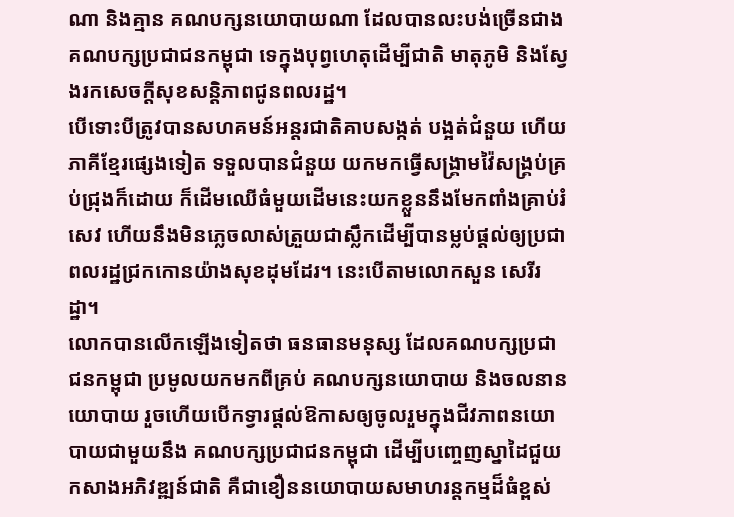ណា និងគ្មាន គណបក្សនយោបាយណា ដែលបានលះបង់ច្រើនជាង គណបក្សប្រជាជនកម្ពុជា ទេក្នុងបុព្វហេតុដើម្បីជាតិ មាតុភូមិ និងស្វែងរកសេចក្តីសុខសន្តិភាពជូនពលរដ្ឋ។
បើទោះបីត្រូវបានសហគមន៍អន្តរជាតិគាបសង្កត់ បង្អត់ជំនួយ ហើយភាគីខ្មែរផ្សេងទៀត ទទួលបានជំនួយ យកមកធ្វើសង្គ្រាមវ៉ៃសង្គ្រប់គ្រប់ជ្រុងក៏ដោយ ក៏ដើមឈើធំមួយដើមនេះយកខ្លួននឹងមែកពាំងគ្រាប់រំសេវ ហើយនឹងមិនភ្លេចលាស់ត្រួយជាស្លឹកដើម្បីបានម្លប់ផ្តល់ឲ្យប្រជាពលរដ្ឋជ្រកកោនយ៉ាងសុខដុមដែរ។ នេះបើតាមលោកសួន សេរីរដ្ឋា។
លោកបានលើកឡើងទៀតថា ធនធានមនុស្ស ដែលគណបក្សប្រជាជនកម្ពុជា ប្រមូលយកមកពីគ្រប់ គណបក្សនយោបាយ និងចលនានយោបាយ រួចហើយបើកទ្វារផ្តល់ឱកាសឲ្យចូលរួមក្នុងជីវភាពនយោបាយជាមួយនឹង គណបក្សប្រជាជនកម្ពុជា ដើម្បីបញ្ចេញស្នាដៃជួយកសាងអភិវឌ្ឍន៍ជាតិ គឺជាខឿននយោបាយសមាហរន្តកម្មដ៏ធំខ្ពស់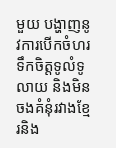មួយ បង្ហាញនូវការបើកចំហរទឹកចិត្តទូលំទូលាយ និងមិនចងគំនុំរវាងខ្មែរនិង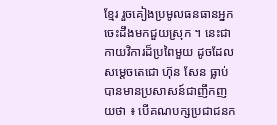ខ្មែរ រួចគៀងប្រមូលធនធានអ្នកចេះដឹងមកជួយស្រុក ។ នេះជាកាយវិការដ៏ប្រពៃមួយ ដូចដែលសម្តេចតេជោ ហ៊ុន សែន ធ្លាប់បានមានប្រសាសន៍ជាញឹកញយថា ៖ បើគណបក្សប្រជាជនក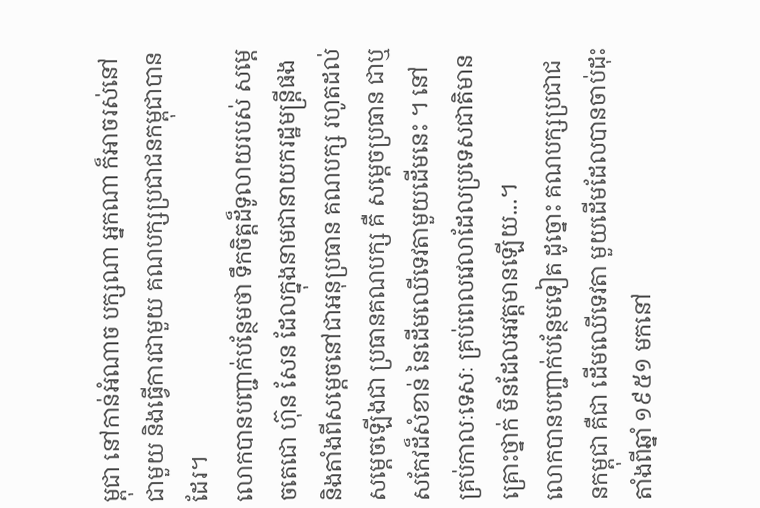ម្ពុជា នៅកាន់អំណាច បក្សណា អ្នកណា ក៏អាចរស់នៅជាមួយ និងធ្វើការជាមួយ គណបក្សប្រជាជនកម្ពុជាបានដែរ។
លោកបានបញ្ជាក់បន្ថែមថា ទឹកចិត្តដ៏ទូលាយរបស់ សម្តេចតេជោ ហ៊ុន សែន ដែលក្នុងនាមជានាយករដ្ឋមន្ត្រីផង និងតាំងពីសម្តេចនៅជាអនុប្រធាន គណបក្ស រហូតដល់សម្តេចឡើងជា ប្រធានគណបក្ស គឺ សម្តេចប្រធាន ជាឬសកែវដ៏សំខាន់ នៃដើមឈើទេវតាមួយដើមនេះ ។ នៅគ្រប់កាលៈទេសៈ គ្រប់ពេលវេលាដែលប្រទេសជាតិមានគ្រោះថ្នាក់ មិនដែលអវត្តមានឡើយ...។
លោកបានបញ្ជាក់បន្ថែមទៀត ដូច្នោះ គណបក្សប្រជាជនកម្ពុជា គឺជា ដើមឈើទេវតា មួយដើមដែលបានចាប់ដុះតាំងពីឆ្នាំ ១៩៥១ មកនៅ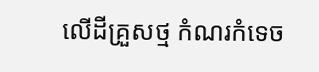លើដីគ្រួសថ្ម កំណរកំទេច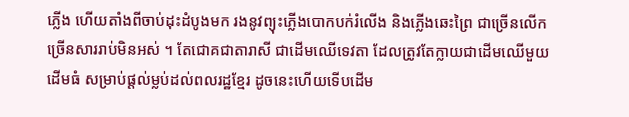ភ្លើង ហើយតាំងពីចាប់ដុះដំបូងមក រងនូវព្យុះភ្លើងបោកបក់រំលើង និងភ្លើងឆេះព្រៃ ជាច្រើនលើកច្រើនសាររាប់មិនអស់ ។ តែជោគជាតារាសី ជាដើមឈើទេវតា ដែលត្រូវតែក្លាយជាដើមឈើមួយដើមធំ សម្រាប់ផ្តល់ម្លប់ដល់ពលរដ្ឋខ្មែរ ដូចនេះហើយទើបដើម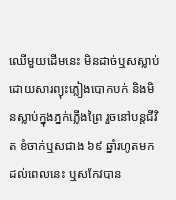ឈើមួយដើមនេះ មិនដាច់ឬសស្លាប់ដោយសារព្យុះភ្លៀងបោកបក់ និងមិនស្លាប់ក្នុងភ្នក់ភ្លើងព្រៃ រួចនៅបន្តជីវិត ខំចាក់ឬសជាង ៦៩ ឆ្នាំរហូតមកដល់ពេលនេះ ឬសកែវបាន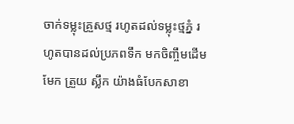ចាក់ទម្លុះគ្រួសថ្ម រហូតដល់ទម្លុះថ្មភ្នំ រហូតបានដល់ប្រភពទឹក មកចិញ្ចឹមដើម មែក ត្រួយ ស្លឹក យ៉ាងធំបែកសាខា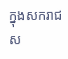ក្នុងសករាជស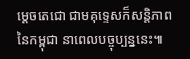ម្តេចតេជោ ជាមគុទ្ទេសក៏សន្តិភាព នៃកម្ពុជា នាពេលបច្ចុប្បន្ននេះ៕